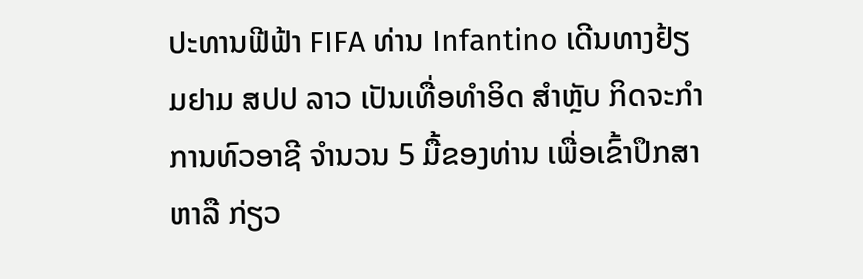ປະທານຟີຟ້າ FIFA ທ່ານ Infantino ເດີນທາງຢ້ຽມຢາມ ສປປ ລາວ ເປັນເທື່ອທໍາອິດ ສໍາຫຼັບ ກິດຈະກໍາການທົວອາຊີ ຈໍານວນ 5 ມື້ຂອງທ່ານ ເພື່ອເຂົ້າປຶກສາຫາລື ກ່ຽວ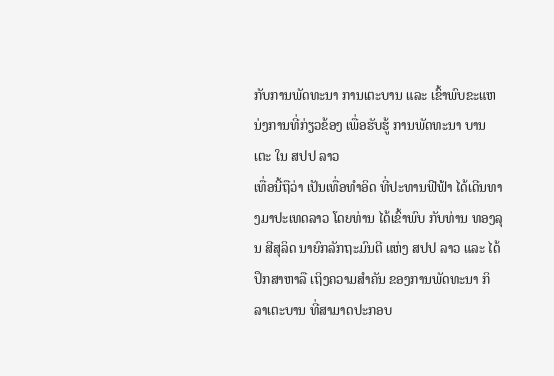ກັບການພັດທະນາ ການເຕະບານ ແລະ ເຂົ້າພົບຂະແຫນ່ງການທີ່ກ່ຽວຂ້ອງ ເພື່ອຮັບຮູ້ ການພັດທະນາ ບານເຕະ ໃນ ສປປ ລາວ
ເທື່ອນີ້ຖືວ່າ ເປັນເທື່ອທໍາອິດ ທີ່ປະທານຟີຟ້າ ໄດ້ເດີນທາງມາປະເທດລາວ ໂດຍທ່ານ ໄດ້ເຂົ້າພົບ ກັບທ່ານ ທອງລຸນ ສີສຸລິດ ນາຍົກລັກຖະມົນຕີ ແຫ່ງ ສປປ ລາວ ແລະ ໄດ້ປຶກສາຫາລື ເຖິງຄວາມສໍາຄັນ ຂອງການພັດທະນາ ກິລາເຕະບານ ທີ່ສາມາດປະກອບ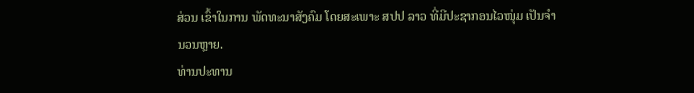ສ່ວນ ເຂົ້າໃນການ ພັດທະນາສັງຄົມ ໂດຍສະເພາະ ສປປ ລາວ ທີ່ມີປະຊາກອນໄວໜຸ່ມ ເປັນຈໍານວນຫຼາຍ.
ທ່ານປະທານ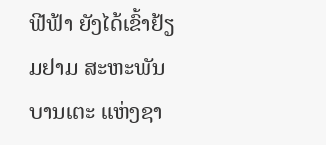ຟີຟ້າ ຍັງໄດ້ເຂົ້າຢ້ຽມຢາມ ສະຫະພັນບານເຕະ ແຫ່ງຊາ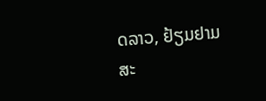ດລາວ, ຢ້ຽມຢາມສະ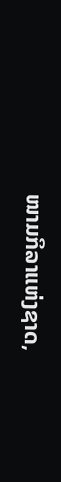ໜາມກິລາແຫ່ງຊາດ,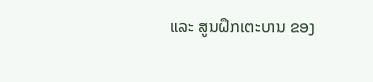ແລະ ສູນຝຶກເຕະບານ ຂອງ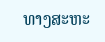ທາງສະຫະ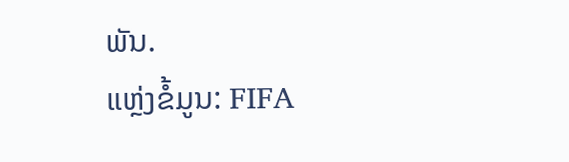ພັນ.
ແຫຼ່ງຂໍ້ມູນ: FIFA